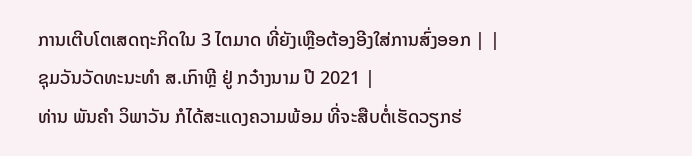ການເຕີບໂຕເສດຖະກິດໃນ 3 ໄຕມາດ ທີ່ຍັງເຫຼືອຕ້ອງອີງໃສ່ການສົ່ງອອກ | |
ຊຸມວັນວັດທະນະທໍາ ສ.ເກົາຫຼີ ຢູ່ ກວ໋າງນາມ ປີ 2021 |
ທ່ານ ພັນຄໍາ ວິພາວັນ ກໍໄດ້ສະແດງຄວາມພ້ອມ ທີ່ຈະສືບຕໍ່ເຮັດວຽກຮ່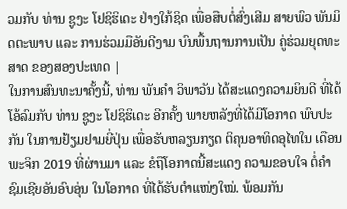ວມກັບ ທ່ານ ຊູງະ ໂຢຊິຮິເດະ ຢ່າງໃກ້ຊິດ ເພື່ອສືບຕໍ່ສົ່ງເສີມ ສາຍພົວ ພັນມິດຕະພາບ ແລະ ການຮ່ວມມືອັນດີງາມ ບົນພື້ນຖານການເປັນ ຄູ່ຮ່ວມຍຸດທະສາດ ຂອງສອງປະເທດ |
ໃນການສົນທະນາຄັ້ງນີ້, ທ່ານ ພັນຄຳ ວິພາວັນ ໄດ້ສະແດງຄວາມຍິນດີ ທີ່ໄດ້ໂອ້ລົມກັບ ທ່ານ ຊູງະ ໂຢຊິຮິເດະ ອີກຄັ້ງ ພາຍຫລັງທີ່ໄດ້ມີໂອກາດ ພົບປະກັນ ໃນການຢ້ຽມຢາມຍີ່ປຸ່ນ ເພື່ອຮັບຫລຽນກຽດ ຕິຄຸນອາທິດອຸໄທໃນ ເດືອນພະຈິກ 2019 ທີ່ຜ່ານມາ ແລະ ຂໍຖືໂອກາດນີ້ສະແດງ ຄວາມຂອບໃຈ ຕໍ່ຄໍາຊົມເຊີຍອັນອົບອຸ່ນ ໃນໂອກາດ ທີ່ໄດ້ຮັບຕໍາແໜ່ງໃໝ່. ພ້ອມກັນ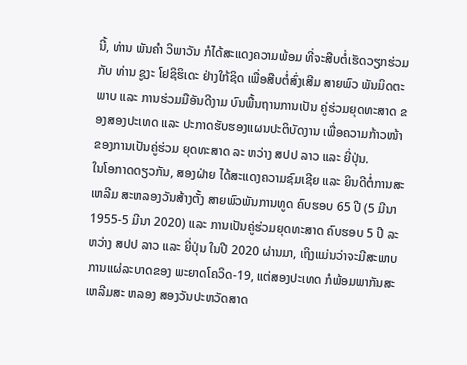ນີ້, ທ່ານ ພັນຄໍາ ວິພາວັນ ກໍໄດ້ສະແດງຄວາມພ້ອມ ທີ່ຈະສືບຕໍ່ເຮັດວຽກຮ່ວມກັບ ທ່ານ ຊູງະ ໂຢຊິຮິເດະ ຢ່າງໃກ້ຊິດ ເພື່ອສືບຕໍ່ສົ່ງເສີມ ສາຍພົວ ພັນມິດຕະພາບ ແລະ ການຮ່ວມມືອັນດີງາມ ບົນພື້ນຖານການເປັນ ຄູ່ຮ່ວມຍຸດທະສາດ ຂອງສອງປະເທດ ແລະ ປະກາດຮັບຮອງແຜນປະຕິບັດງານ ເພື່ອຄວາມກ້າວໜ້າ ຂອງການເປັນຄູ່ຮ່ວມ ຍຸດທະສາດ ລະ ຫວ່າງ ສປປ ລາວ ແລະ ຍີ່ປຸ່ນ.
ໃນໂອກາດດຽວກັນ, ສອງຝ່າຍ ໄດ້ສະແດງຄວາມຊົມເຊີຍ ແລະ ຍິນດີຕໍ່ການສະເຫລີມ ສະຫລອງວັນສ້າງຕັ້ງ ສາຍພົວພັນການທູດ ຄົບຮອບ 65 ປີ (5 ມີນາ 1955-5 ມີນາ 2020) ແລະ ການເປັນຄູ່ຮ່ວມຍຸດທະສາດ ຄົບຮອບ 5 ປີ ລະຫວ່າງ ສປປ ລາວ ແລະ ຍີ່ປຸ່ນ ໃນປີ 2020 ຜ່ານມາ, ເຖິງແມ່ນວ່າຈະມີສະພາບ ການແຜ່ລະບາດຂອງ ພະຍາດໂຄວິດ-19, ແຕ່ສອງປະເທດ ກໍພ້ອມພາກັນສະເຫລີມສະ ຫລອງ ສອງວັນປະຫວັດສາດ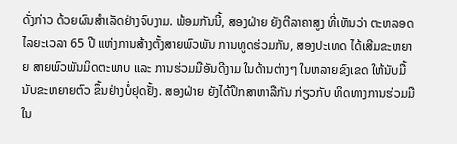ດັ່ງກ່າວ ດ້ວຍຜົນສໍາເລັດຢ່າງຈົບງາມ. ພ້ອມກັນນີ້, ສອງຝ່າຍ ຍັງຕີລາຄາສູງ ທີ່ເຫັນວ່າ ຕະຫລອດໄລຍະເວລາ 65 ປີ ແຫ່ງການສ້າງຕັ້ງສາຍພົວພັນ ການທູດຮ່ວມກັນ, ສອງປະເທດ ໄດ້ເສີມຂະຫຍາຍ ສາຍພົວພັນມິດຕະພາບ ແລະ ການຮ່ວມມືອັນດີງາມ ໃນດ້ານຕ່າງໆ ໃນຫລາຍຂົງເຂດ ໃຫ້ນັບມື້ນັບຂະຫຍາຍຕົວ ຂຶ້ນຢ່າງບໍ່ຢຸດຢັ້ງ. ສອງຝ່າຍ ຍັງໄດ້ປຶກສາຫາລືກັນ ກ່ຽວກັບ ທິດທາງການຮ່ວມມືໃນ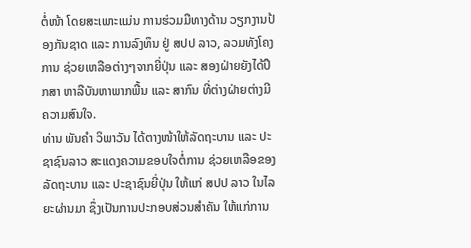ຕໍ່ໜ້າ ໂດຍສະເພາະແມ່ນ ການຮ່ວມມືທາງດ້ານ ວຽກງານປ້ອງກັນຊາດ ແລະ ການລົງທຶນ ຢູ່ ສປປ ລາວ, ລວມທັງໂຄງການ ຊ່ວຍເຫລືອຕ່າງໆຈາກຍີ່ປຸ່ນ ແລະ ສອງຝ່າຍຍັງໄດ້ປຶກສາ ຫາລືບັນຫາພາກພື້ນ ແລະ ສາກົນ ທີ່ຕ່າງຝ່າຍຕ່າງມີຄວາມສົນໃຈ.
ທ່ານ ພັນຄຳ ວິພາວັນ ໄດ້ຕາງໜ້າໃຫ້ລັດຖະບານ ແລະ ປະຊາຊົນລາວ ສະແດງຄວາມຂອບໃຈຕໍ່ການ ຊ່ວຍເຫລືອຂອງລັດຖະບານ ແລະ ປະຊາຊົນຍີ່ປຸ່ນ ໃຫ້ແກ່ ສປປ ລາວ ໃນໄລຍະຜ່ານມາ ຊຶ່ງເປັນການປະກອບສ່ວນສໍາຄັນ ໃຫ້ແກ່ການ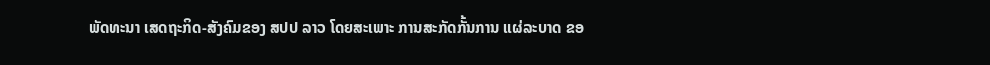ພັດທະນາ ເສດຖະກິດ-ສັງຄົມຂອງ ສປປ ລາວ ໂດຍສະເພາະ ການສະກັດກັ້ນການ ແຜ່ລະບາດ ຂອ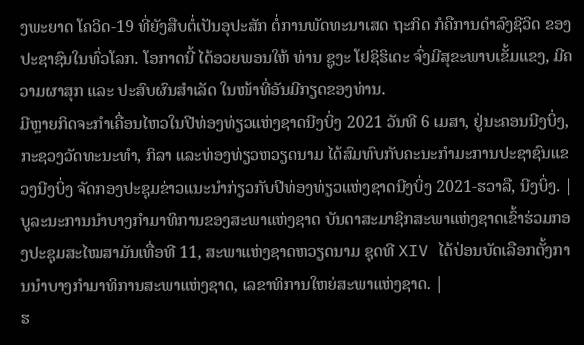ງພະຍາດ ໂຄວິດ-19 ທີ່ຍັງສືບຕໍ່ເປັນອຸປະສັກ ຕໍ່ການພັດທະນາເສດ ຖະກິດ ກໍຄືການດໍາລົງຊີວິດ ຂອງປະຊາຊົນໃນທົ່ວໂລກ. ໂອກາດນີ້ ໄດ້ອວຍພອນໃຫ້ ທ່ານ ຊູງະ ໂຢຊິຮິເດະ ຈົ່ງມີສຸຂະພາບເຂັ້ມແຂງ, ມີຄວາມຜາສຸກ ແລະ ປະສົບຜົນສຳເລັດ ໃນໜ້າທີ່ອັນມີກຽດຂອງທ່ານ.
ມີຫຼາຍກິດຈະກຳເຄື່ອນໄຫວໃນປີທ່ອງທ່ຽວແຫ່ງຊາດນີງບິ່ງ 2021 ວັນທີ 6 ເມສາ, ຢູ່ນະຄອນນີງບິ່ງ, ກະຊວງວັດທະນະທຳ, ກິລາ ແລະທ່ອງທ່ຽວຫວຽດນາມ ໄດ້ສົມທົບກັບຄະນະກຳມະການປະຊາຊົນແຂວງນີງບິ່ງ ຈັດກອງປະຊຸມຂ່າວແນະນຳກ່ຽວກັບປີທ່ອງທ່ຽວແຫ່ງຊາດນີງບິ່ງ 2021-ຮວາລື, ນີງບິ່ງ. |
ບູລະນະການນຳບາງກຳມາທິການຂອງສະພາແຫ່ງຊາດ ບັນດາສະມາຊິກສະພາແຫ່ງຊາດເຂົ້າຮ່ວມກອງປະຊຸມສະໄໝສາມັນເທື່ອທີ 11, ສະພາແຫ່ງຊາດຫວຽດນາມ ຊຸດທີ XIV ໄດ້ປ່ອນບັດເລືອກຕັ້ງການນຳບາງກຳມາທິການສະພາແຫ່ງຊາດ, ເລຂາທິການໃຫຍ່ສະພາແຫ່ງຊາດ. |
ຮ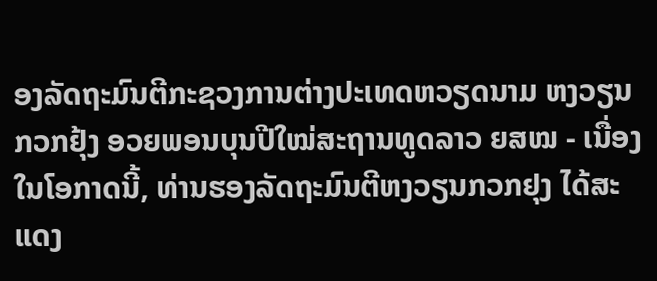ອງລັດຖະມົນຕີກະຊວງການຕ່າງປະເທດຫວຽດນາມ ຫງວຽນກວກຢຸ້ງ ອວຍພອນບຸນປີໃໝ່ສະຖານທູດລາວ ຍສໝ - ເນື່ອງໃນໂອກາດນີ້, ທ່ານຮອງລັດຖະມົນຕີຫງວຽນກວກຢຸງ ໄດ້ສະແດງ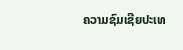ຄວາມຊົມເຊີຍປະເທ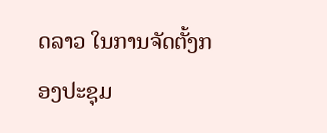ດລາວ ໃນການຈັດຕັ້ງກອງປະຊຸມ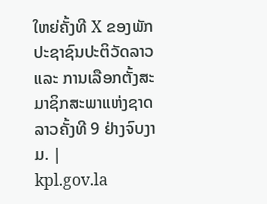ໃຫຍ່ຄັ້ງທີ X ຂອງພັກປະຊາຊົນປະຕິວັດລາວ ແລະ ການເລືອກຕັ້ງສະມາຊິກສະພາແຫ່ງຊາດລາວຄັ້ງທີ 9 ຢ່າງຈົບງາມ. |
kpl.gov.la